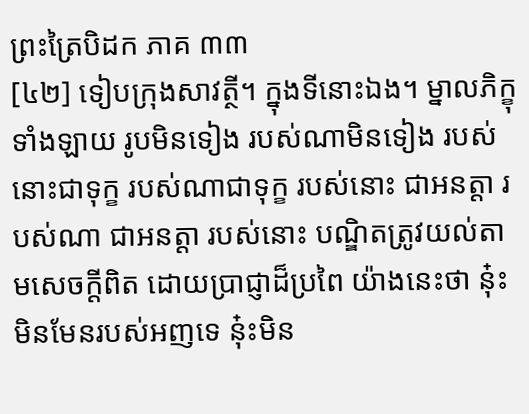ព្រះត្រៃបិដក ភាគ ៣៣
[៤២] ទៀបក្រុងសាវត្ថី។ ក្នុងទីនោះឯង។ ម្នាលភិក្ខុទាំងឡាយ រូបមិនទៀង របស់ណាមិនទៀង របស់នោះជាទុក្ខ របស់ណាជាទុក្ខ របស់នោះ ជាអនត្តា របស់ណា ជាអនត្តា របស់នោះ បណ្ឌិតត្រូវយល់តាមសេចក្តីពិត ដោយប្រាជ្ញាដ៏ប្រពៃ យ៉ាងនេះថា នុ៎ះមិនមែនរបស់អញទេ នុ៎ះមិន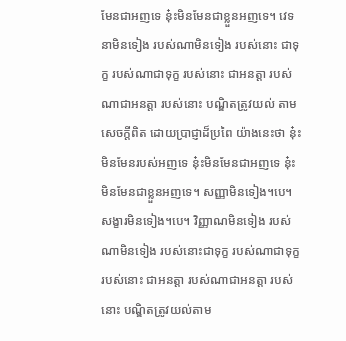មែនជាអញទេ នុ៎ះមិនមែនជាខ្លួនអញទេ។ វេទនាមិនទៀង របស់ណាមិនទៀង របស់នោះ ជាទុក្ខ របស់ណាជាទុក្ខ របស់នោះ ជាអនត្តា របស់ណាជាអនត្តា របស់នោះ បណ្ឌិតត្រូវយល់ តាមសេចក្តីពិត ដោយប្រាជ្ញាដ៏ប្រពៃ យ៉ាងនេះថា នុ៎ះមិនមែនរបស់អញទេ នុ៎ះមិនមែនជាអញទេ នុ៎ះមិនមែនជាខ្លួនអញទេ។ សញ្ញាមិនទៀង។បេ។ សង្ខារមិនទៀង។បេ។ វិញ្ញាណមិនទៀង របស់ណាមិនទៀង របស់នោះជាទុក្ខ របស់ណាជាទុក្ខ របស់នោះ ជាអនត្តា របស់ណាជាអនត្តា របស់នោះ បណ្ឌិតត្រូវយល់តាម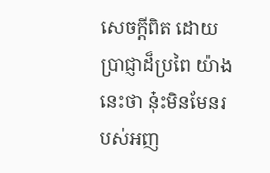សេចក្តីពិត ដោយប្រាជ្ញាដ៏ប្រពៃ យ៉ាងនេះថា នុ៎ះមិនមែនរបស់អញ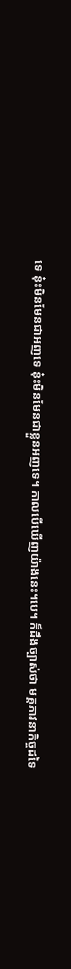ទេ នុ៎ះមិនមែនជាអញទេ នុ៎ះមិនមែនជាខ្លួនអញទេ។ កាលបើឃើញយ៉ាងនេះ។បេ។ ក៏ដឹងច្បាស់ថា មគ្គភាវនាកិច្ចដទៃ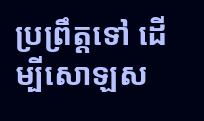ប្រព្រឹត្តទៅ ដើម្បីសោឡស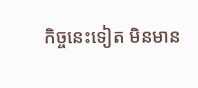កិច្ចនេះទៀត មិនមាន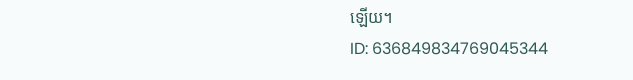ឡើយ។
ID: 636849834769045344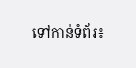ទៅកាន់ទំព័រ៖